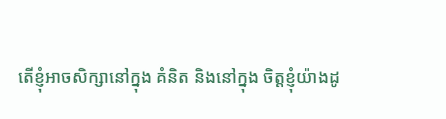តើខ្ញុំអាចសិក្សានៅក្នុង គំនិត និងនៅក្នុង ចិត្តខ្ញុំយ៉ាងដូ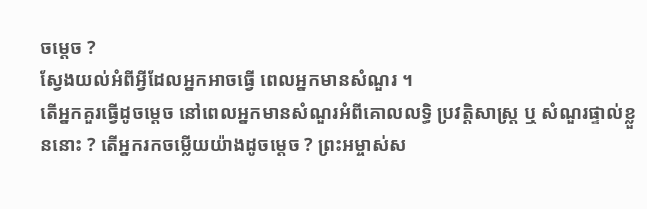ចម្ដេច ?
ស្វែងយល់អំពីអ្វីដែលអ្នកអាចធ្វើ ពេលអ្នកមានសំណួរ ។
តើអ្នកគួរធ្វើដូចម្តេច នៅពេលអ្នកមានសំណួរអំពីគោលលទ្ធិ ប្រវត្តិសាស្ត្រ ឬ សំណួរផ្ទាល់ខ្លួននោះ ? តើអ្នករកចម្លើយយ៉ាងដូចម្ដេច ? ព្រះអម្ចាស់ស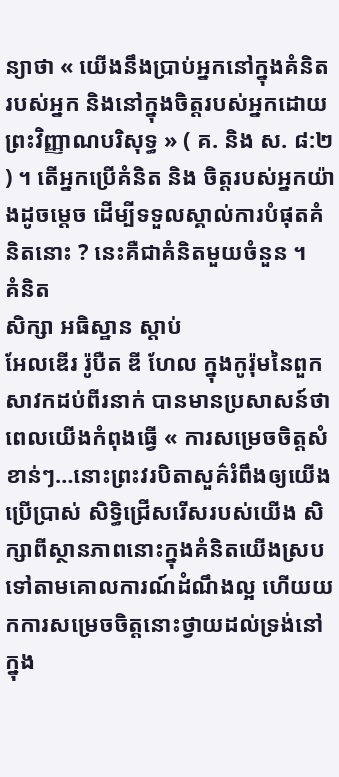ន្យាថា « យើងនឹងប្រាប់អ្នកនៅក្នុងគំនិតរបស់អ្នក និងនៅក្នុងចិត្តរបស់អ្នកដោយព្រះវិញ្ញាណបរិសុទ្ធ » ( គ. និង ស. ៨:២ ) ។ តើអ្នកប្រើគំនិត និង ចិត្តរបស់អ្នកយ៉ាងដូចម្តេច ដើម្បីទទួលស្គាល់ការបំផុតគំនិតនោះ ? នេះគឺជាគំនិតមួយចំនួន ។
គំនិត
សិក្សា អធិស្ឋាន ស្តាប់
អែលឌើរ រ៉ូបឺត ឌី ហែល ក្នុងកូរ៉ុមនៃពួកសាវកដប់ពីរនាក់ បានមានប្រសាសន៍ថា ពេលយើងកំពុងធ្វើ « ការសម្រេចចិត្តសំខាន់ៗ…នោះព្រះវរបិតាសួគ៌រំពឹងឲ្យយើងប្រើប្រាស់ សិទ្ធិជ្រើសរើសរបស់យើង សិក្សាពីស្ថានភាពនោះក្នុងគំនិតយើងស្របទៅតាមគោលការណ៍ដំណឹងល្អ ហើយយកការសម្រេចចិត្តនោះថ្វាយដល់ទ្រង់នៅក្នុង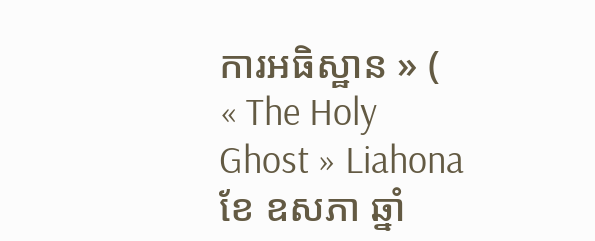ការអធិស្ឋាន » ( « The Holy Ghost » Liahona ខែ ឧសភា ឆ្នាំ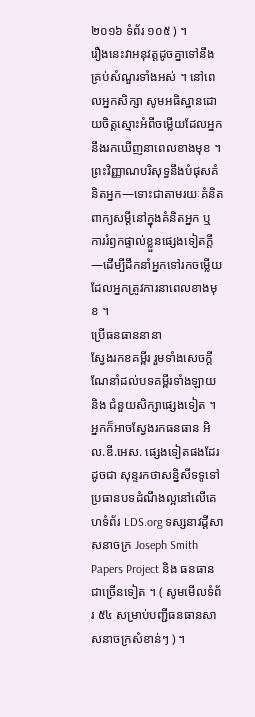២០១៦ ទំព័រ ១០៥ ) ។
រឿងនេះវាអនុវត្តដូចគ្នាទៅនឹងគ្រប់សំណួរទាំងអស់ ។ នៅពេលអ្នកសិក្សា សូមអធិស្ឋានដោយចិត្តស្មោះអំពីចម្លើយដែលអ្នកនឹងរកឃើញនាពេលខាងមុខ ។ ព្រះវិញ្ញាណបរិសុទ្ធនឹងបំផុសគំនិតអ្នក—ទោះជាតាមរយៈគំនិត ពាក្យសម្តីនៅក្នុងគំនិតអ្នក ឬ ការរំឭកផ្ទាល់ខ្លួនផ្សេងទៀតក្តី—ដើម្បីដឹកនាំអ្នកទៅរកចម្លើយដែលអ្នកត្រូវការនាពេលខាងមុខ ។
ប្រើធនធាននានា
ស្វែងរកខគម្ពីរ រួមទាំងសេចក្ដីណែនាំដល់បទគម្ពីរទាំងឡាយ និង ជំនួយសិក្សាផ្សេងទៀត ។ អ្នកក៏អាចស្វែងរកធនធាន អិល.ឌី.អេស. ផ្សេងទៀតផងដែរ ដូចជា សុន្ទរកថាសន្និសីទទូទៅ ប្រធានបទដំណឹងល្អនៅលើគេហទំព័រ LDS.org ទស្សនាវដ្តីសាសនាចក្រ Joseph Smith Papers Project និង ធនធានជាច្រើនទៀត ។ ( សូមមើលទំព័រ ៥៤ សម្រាប់បញ្ជីធនធានសាសនាចក្រសំខាន់ៗ ) ។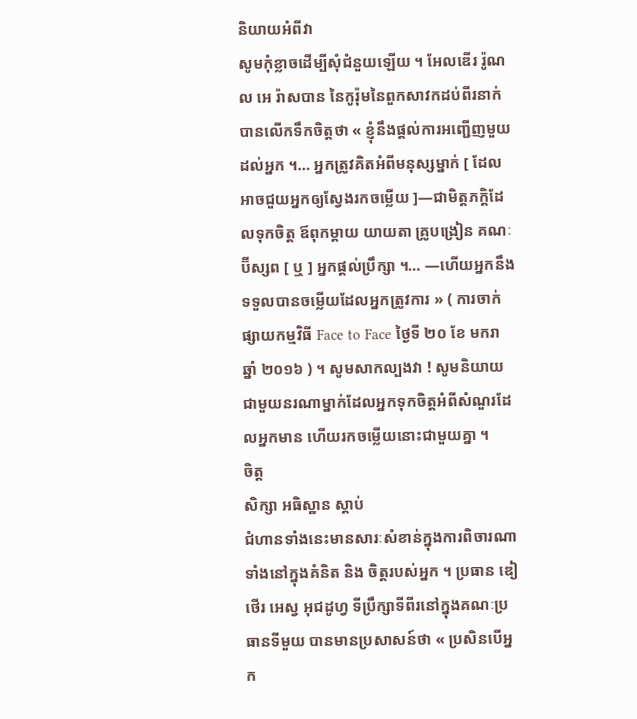និយាយអំពីវា
សូមកុំខ្លាចដើម្បីសុំជំនួយឡើយ ។ អែលឌើរ រ៉ូណល អេ រ៉ាសបាន នៃកូរ៉ុមនៃពួកសាវកដប់ពីរនាក់ បានលើកទឹកចិត្តថា « ខ្ញុំនឹងផ្តល់ការអញ្ជើញមួយដល់អ្នក ។… អ្នកត្រូវគិតអំពីមនុស្សម្នាក់ [ ដែលអាចជួយអ្នកឲ្យស្វែងរកចម្លើយ ]—ជាមិត្តភក្តិដែលទុកចិត្ត ឪពុកម្ដាយ យាយតា គ្រូបង្រៀន គណៈប៊ីស្សព [ ឬ ] អ្នកផ្តល់ប្រឹក្សា ។… —ហើយអ្នកនឹងទទួលបានចម្លើយដែលអ្នកត្រូវការ » ( ការចាក់ផ្សាយកម្មវិធី Face to Face ថ្ងៃទី ២០ ខែ មករា ឆ្នាំ ២០១៦ ) ។ សូមសាកល្បងវា ! សូមនិយាយជាមួយនរណាម្នាក់ដែលអ្នកទុកចិត្តអំពីសំណួរដែលអ្នកមាន ហើយរកចម្លើយនោះជាមួយគ្នា ។
ចិត្ត
សិក្សា អធិស្ឋាន ស្តាប់
ជំហានទាំងនេះមានសារៈសំខាន់ក្នុងការពិចារណាទាំងនៅក្នុងគំនិត និង ចិត្តរបស់អ្នក ។ ប្រធាន ឌៀថើរ អេស្វ អុជដូហ្វ ទីប្រឹក្សាទីពីរនៅក្នុងគណៈប្រធានទីមួយ បានមានប្រសាសន៍ថា « ប្រសិនបើអ្នក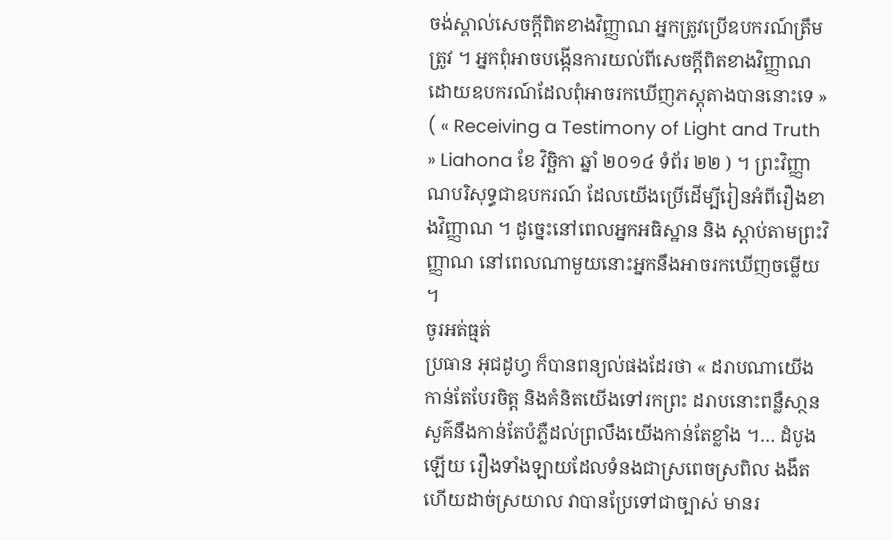ចង់ស្គាល់សេចក្ដីពិតខាងវិញ្ញាណ អ្នកត្រូវប្រើឧបករណ៍ត្រឹមត្រូវ ។ អ្នកពុំអាចបង្កើនការយល់ពីសេចក្ដីពិតខាងវិញ្ញាណដោយឧបករណ៍ដែលពុំអាចរកឃើញភស្ដុតាងបាននោះទេ » ( « Receiving a Testimony of Light and Truth » Liahona ខែ វិច្ឆិកា ឆ្នាំ ២០១៤ ទំព័រ ២២ ) ។ ព្រះវិញ្ញាណបរិសុទ្ធជាឧបករណ៍ ដែលយើងប្រើដើម្បីរៀនអំពីរឿងខាងវិញ្ញាណ ។ ដូច្នេះនៅពេលអ្នកអធិស្ឋាន និង ស្តាប់តាមព្រះវិញ្ញាណ នៅពេលណាមួយនោះអ្នកនឹងអាចរកឃើញចម្លើយ ។
ចូរអត់ធ្មត់
ប្រធាន អុជដូហ្វ ក៏បានពន្យល់ផងដែរថា « ដរាបណាយើងកាន់តែបែរចិត្ត និងគំនិតយើងទៅរកព្រះ ដរាបនោះពន្លឺសា្ថនសួគ៌នឹងកាន់តែបំភ្លឺដល់ព្រលឹងយើងកាន់តែខ្លាំង ។… ដំបូងឡើយ រឿងទាំងឡាយដែលទំនងជាស្រពេចស្រពិល ងងឹត ហើយដាច់ស្រយាល វាបានប្រែទៅជាច្បាស់ មានរ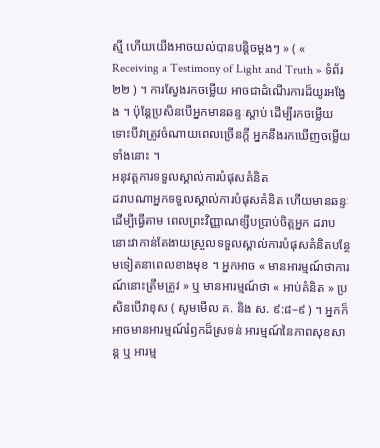ស្មី ហើយយើងអាចយល់បានបន្តិចម្ដងៗ » ( « Receiving a Testimony of Light and Truth » ទំព័រ ២២ ) ។ ការស្វែងរកចម្លើយ អាចជាដំណើរការដ៏យូរអង្វែង ។ ប៉ុន្តែប្រសិនបើអ្នកមានឆន្ទៈស្តាប់ ដើម្បីរកចម្លើយ ទោះបីវាត្រូវចំណាយពេលច្រើនក្តី អ្នកនឹងរកឃើញចម្លើយទាំងនោះ ។
អនុវត្តការទទួលស្គាល់ការបំផុសគំនិត
ដរាបណាអ្នកទទួលស្គាល់ការបំផុសគំនិត ហើយមានឆន្ទៈដើម្បីធ្វើតាម ពេលព្រះវិញ្ញាណខ្សឹបប្រាប់ចិត្តអ្នក ដរាបនោះវាកាន់តែងាយស្រួលទទួលស្គាល់ការបំផុសគំនិតបន្ថែមទៀតនាពេលខាងមុខ ។ អ្នកអាច « មានអារម្មណ៍ថាការណ៍នោះត្រឹមត្រូវ » ឬ មានអារម្មណ៍ថា « អាប់គំនិត » ប្រសិនបើវាខុស ( សូមមើល គ. និង ស. ៩:៨–៩ ) ។ អ្នកក៏អាចមានអារម្មណ៍រំឭកដ៏ស្រទន់ អារម្មណ៍នៃភាពសុខសាន្ត ឬ អារម្ម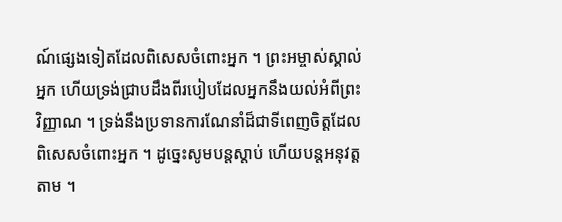ណ៍ផ្សេងទៀតដែលពិសេសចំពោះអ្នក ។ ព្រះអម្ចាស់ស្គាល់អ្នក ហើយទ្រង់ជ្រាបដឹងពីរបៀបដែលអ្នកនឹងយល់អំពីព្រះវិញ្ញាណ ។ ទ្រង់នឹងប្រទានការណែនាំដ៏ជាទីពេញចិត្តដែលពិសេសចំពោះអ្នក ។ ដូច្នេះសូមបន្តស្តាប់ ហើយបន្តអនុវត្តតាម ។